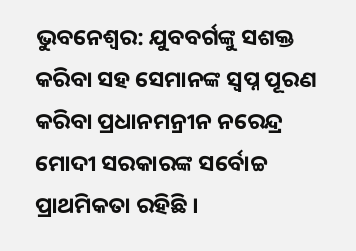ଭୁବନେଶ୍ୱର: ଯୁବବର୍ଗଙ୍କୁ ସଶକ୍ତ କରିବା ସହ ସେମାନଙ୍କ ସ୍ୱପ୍ନ ପୂରଣ କରିବା ପ୍ରଧାନମନ୍ରୀନ ନରେନ୍ଦ୍ର ମୋଦୀ ସରକାରଙ୍କ ସର୍ବୋଚ୍ଚ ପ୍ରାଥମିକତା ରହିଛି ।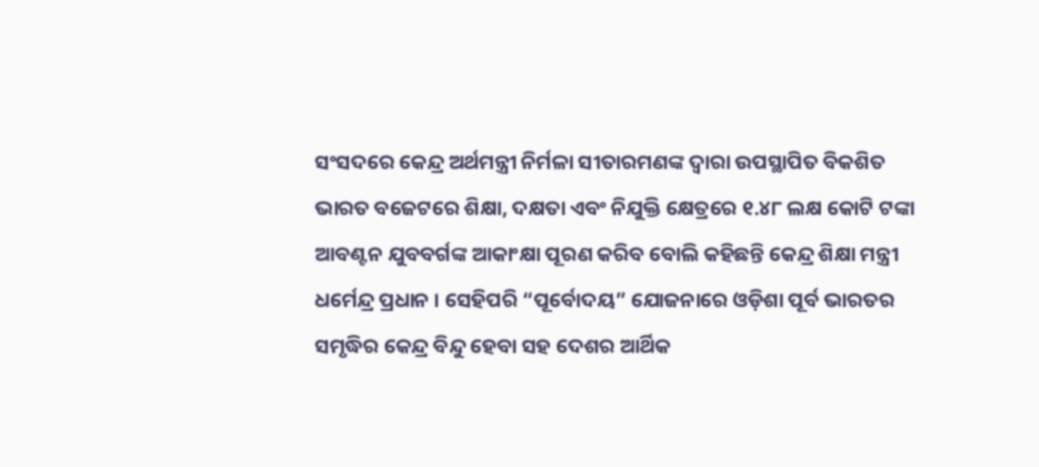ସଂସଦରେ କେନ୍ଦ୍ର ଅର୍ଥମନ୍ତ୍ରୀ ନିର୍ମଳା ସୀତାରମଣଙ୍କ ଦ୍ୱାରା ଉପସ୍ଥାପିତ ବିକଶିତ ଭାରତ ବଜେଟରେ ଶିକ୍ଷା, ଦକ୍ଷତା ଏବଂ ନିଯୁକ୍ତି କ୍ଷେତ୍ରରେ ୧.୪୮ ଲକ୍ଷ କୋଟି ଟଙ୍କା ଆବଣ୍ଟନ ଯୁବବର୍ଗଙ୍କ ଆକାଂକ୍ଷା ପୂରଣ କରିବ ବୋଲି କହିଛନ୍ତି କେନ୍ଦ୍ର ଶିକ୍ଷା ମନ୍ତ୍ରୀ ଧର୍ମେନ୍ଦ୍ର ପ୍ରଧାନ । ସେହିପରି “ପୂର୍ବୋଦୟ” ଯୋଜନାରେ ଓଡ଼ିଶା ପୂର୍ବ ଭାରତର ସମୃଦ୍ଧିର କେନ୍ଦ୍ର ବିନ୍ଦୁ ହେବା ସହ ଦେଶର ଆର୍ଥିକ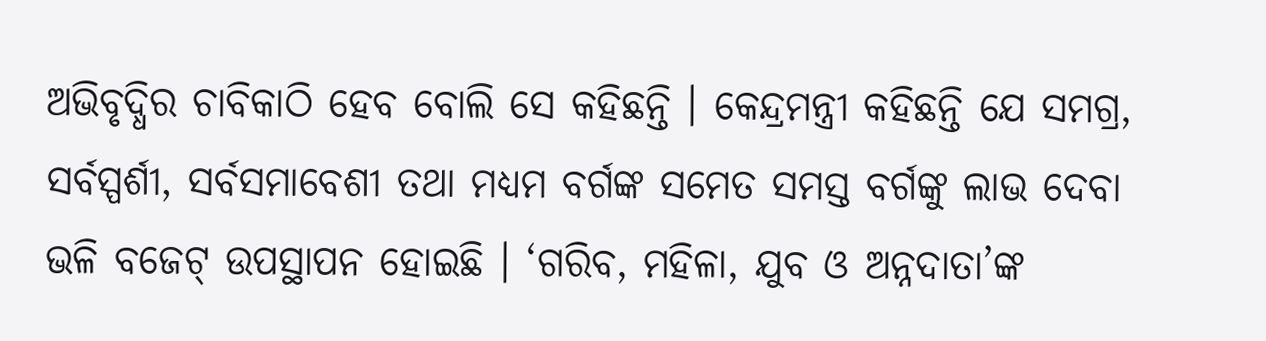ଅଭିବୃଦ୍ଧିର ଚାବିକାଠି ହେବ ବୋଲି ସେ କହିଛନ୍ତି । କେନ୍ଦ୍ରମନ୍ତ୍ରୀ କହିଛନ୍ତି ଯେ ସମଗ୍ର, ସର୍ବସ୍ପର୍ଶୀ, ସର୍ବସମାବେଶୀ ତଥା ମଧ୍ୟମ ବର୍ଗଙ୍କ ସମେତ ସମସ୍ତ ବର୍ଗଙ୍କୁ ଲାଭ ଦେବା ଭଳି ବଜେଟ୍ ଉପସ୍ଥାପନ ହୋଇଛି । ‘ଗରିବ, ମହିଳା, ଯୁବ ଓ ଅନ୍ନଦାତା’ଙ୍କ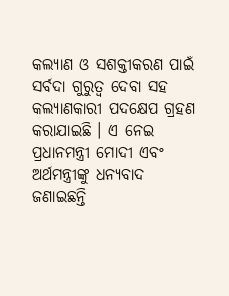କଲ୍ୟାଣ ଓ ସଶକ୍ତୀକରଣ ପାଇଁ ସର୍ବଦା ଗୁରୁତ୍ୱ ଦେବା ସହ କଲ୍ୟାଣକାରୀ ପଦକ୍ଷେପ ଗ୍ରହଣ କରାଯାଇଛି । ଏ ନେଇ ପ୍ରଧାନମନ୍ତ୍ରୀ ମୋଦୀ ଏବଂ ଅର୍ଥମନ୍ତ୍ରୀଙ୍କୁ ଧନ୍ୟବାଦ ଜଣାଇଛନ୍ତି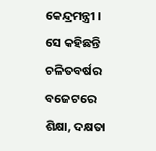କେନ୍ଦ୍ରମନ୍ତ୍ରୀ । ସେ କହିଛନ୍ତି ଚଳିତବର୍ଷର ବଜେଟରେ ଶିକ୍ଷା, ଦକ୍ଷତା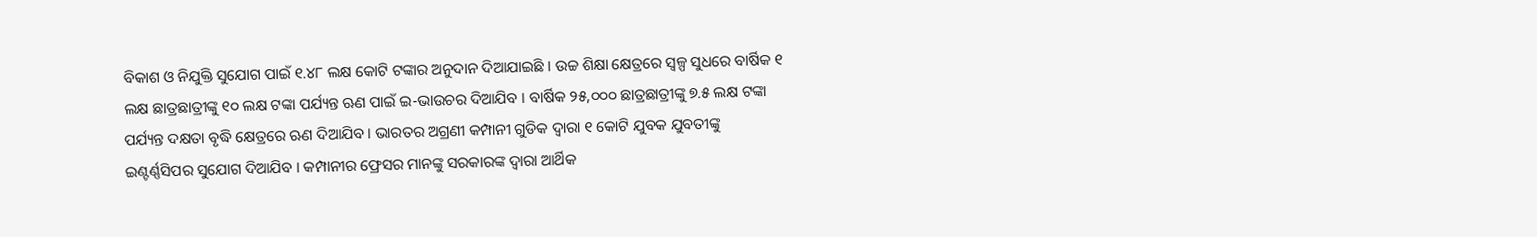ବିକାଶ ଓ ନିଯୁକ୍ତି ସୁଯୋଗ ପାଇଁ ୧.୪୮ ଲକ୍ଷ କୋଟି ଟଙ୍କାର ଅନୁଦାନ ଦିଆଯାଇଛି । ଉଚ୍ଚ ଶିକ୍ଷା କ୍ଷେତ୍ରରେ ସ୍ୱଳ୍ପ ସୁଧରେ ବାର୍ଷିକ ୧ ଲକ୍ଷ ଛାତ୍ରଛାତ୍ରୀଙ୍କୁ ୧୦ ଲକ୍ଷ ଟଙ୍କା ପର୍ଯ୍ୟନ୍ତ ଋଣ ପାଇଁ ଇ-ଭାଉଚର ଦିଆଯିବ । ବାର୍ଷିକ ୨୫,୦୦୦ ଛାତ୍ରଛାତ୍ରୀଙ୍କୁ ୭.୫ ଲକ୍ଷ ଟଙ୍କା ପର୍ଯ୍ୟନ୍ତ ଦକ୍ଷତା ବୃଦ୍ଧି କ୍ଷେତ୍ରରେ ଋଣ ଦିଆଯିବ । ଭାରତର ଅଗ୍ରଣୀ କମ୍ପାନୀ ଗୁଡିକ ଦ୍ୱାରା ୧ କୋଟି ଯୁବକ ଯୁବତୀଙ୍କୁ ଇଣ୍ଟର୍ଣ୍ଣସିପର ସୁଯୋଗ ଦିଆଯିବ । କମ୍ପାନୀର ଫ୍ରେସର ମାନଙ୍କୁ ସରକାରଙ୍କ ଦ୍ୱାରା ଆର୍ଥିକ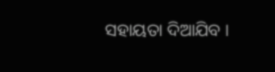ସହାୟତା ଦିଆଯିବ ।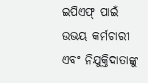ଇପିଏଫ୍ ପାଇଁ ଉଭୟ କର୍ମଚାରୀ ଏବଂ ନିଯୁକ୍ତିଦାତାଙ୍କୁ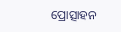ପ୍ରୋତ୍ସାହନ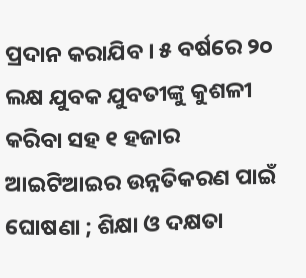ପ୍ରଦାନ କରାଯିବ । ୫ ବର୍ଷରେ ୨୦ ଲକ୍ଷ ଯୁବକ ଯୁବତୀଙ୍କୁ କୁଶଳୀ କରିବା ସହ ୧ ହଜାର ଆଇଟିଆଇର ଉନ୍ନତିକରଣ ପାଇଁ ଘୋଷଣା ; ଶିକ୍ଷା ଓ ଦକ୍ଷତା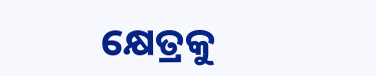କ୍ଷେତ୍ରକୁ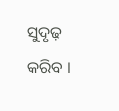ସୁଦୃଢ଼ କରିବ ।